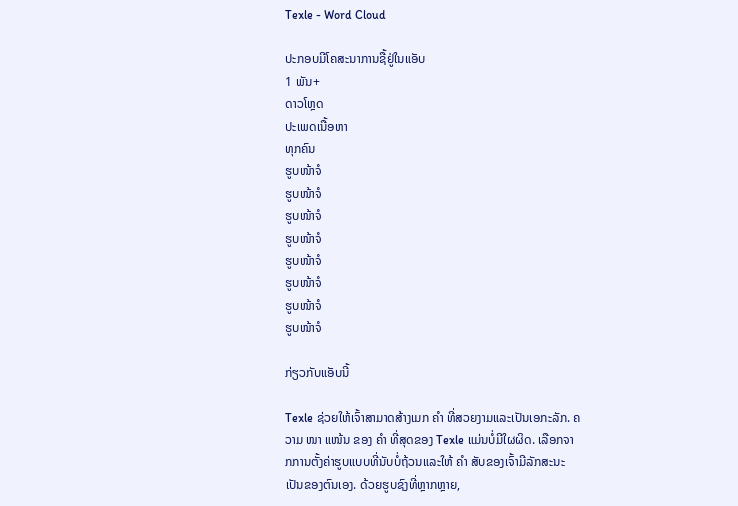Texle - Word Cloud

ປະກອບມີໂຄສະນາການຊື້ຢູ່ໃນແອັບ
1 ພັນ+
ດາວໂຫຼດ
ປະເພດເນື້ອຫາ
ທຸກຄົນ
ຮູບໜ້າຈໍ
ຮູບໜ້າຈໍ
ຮູບໜ້າຈໍ
ຮູບໜ້າຈໍ
ຮູບໜ້າຈໍ
ຮູບໜ້າຈໍ
ຮູບໜ້າຈໍ
ຮູບໜ້າຈໍ

ກ່ຽວກັບແອັບນີ້

Texle ຊ່ວຍໃຫ້ເຈົ້າສາມາດສ້າງເມກ ຄຳ ທີ່ສວຍງາມແລະເປັນເອກະລັກ. ຄວາມ ໜາ ແໜ້ນ ຂອງ ຄຳ ທີ່ສຸດຂອງ Texle ແມ່ນບໍ່ມີໃຜຜິດ. ເລືອກຈາກການຕັ້ງຄ່າຮູບແບບທີ່ນັບບໍ່ຖ້ວນແລະໃຫ້ ຄຳ ສັບຂອງເຈົ້າມີລັກສະນະເປັນຂອງຕົນເອງ. ດ້ວຍຮູບຊົງທີ່ຫຼາກຫຼາຍ,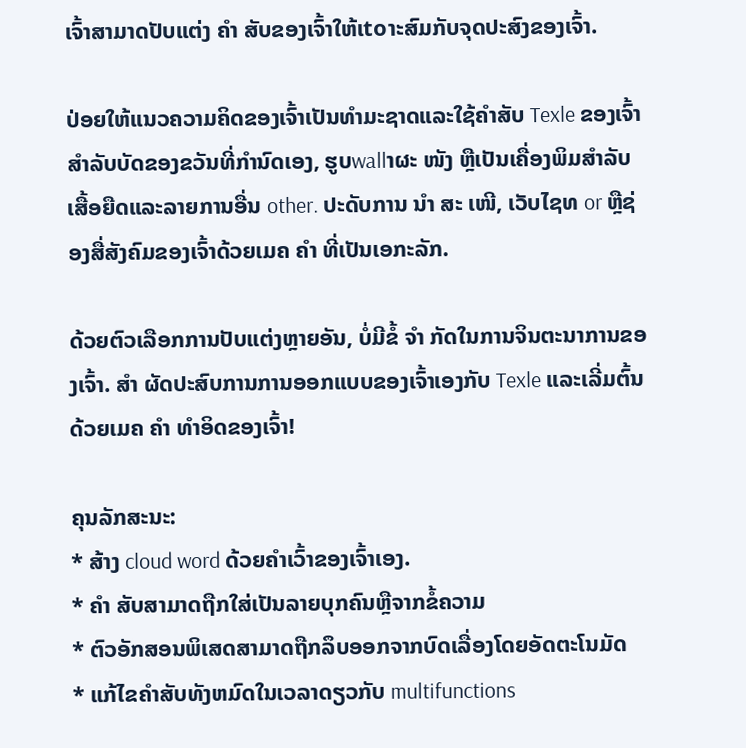ເຈົ້າສາມາດປັບແຕ່ງ ຄຳ ສັບຂອງເຈົ້າໃຫ້ເtoາະສົມກັບຈຸດປະສົງຂອງເຈົ້າ.

ປ່ອຍໃຫ້ແນວຄວາມຄິດຂອງເຈົ້າເປັນທໍາມະຊາດແລະໃຊ້ຄໍາສັບ Texle ຂອງເຈົ້າສໍາລັບບັດຂອງຂວັນທີ່ກໍານົດເອງ, ຮູບwallາຜະ ໜັງ ຫຼືເປັນເຄື່ອງພິມສໍາລັບເສື້ອຍືດແລະລາຍການອື່ນ other. ປະດັບການ ນຳ ສະ ເໜີ, ເວັບໄຊທ or ຫຼືຊ່ອງສື່ສັງຄົມຂອງເຈົ້າດ້ວຍເມຄ ຄຳ ທີ່ເປັນເອກະລັກ.

ດ້ວຍຕົວເລືອກການປັບແຕ່ງຫຼາຍອັນ, ບໍ່ມີຂໍ້ ຈຳ ກັດໃນການຈິນຕະນາການຂອງເຈົ້າ. ສຳ ຜັດປະສົບການການອອກແບບຂອງເຈົ້າເອງກັບ Texle ແລະເລີ່ມຕົ້ນດ້ວຍເມຄ ຄຳ ທໍາອິດຂອງເຈົ້າ!

ຄຸນລັກສະນະ:
* ສ້າງ cloud word ດ້ວຍຄໍາເວົ້າຂອງເຈົ້າເອງ.
* ຄຳ ສັບສາມາດຖືກໃສ່ເປັນລາຍບຸກຄົນຫຼືຈາກຂໍ້ຄວາມ
* ຕົວອັກສອນພິເສດສາມາດຖືກລຶບອອກຈາກບົດເລື່ອງໂດຍອັດຕະໂນມັດ
* ແກ້ໄຂຄໍາສັບທັງຫມົດໃນເວລາດຽວກັບ multifunctions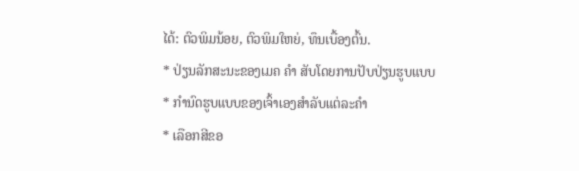ໄດ້: ຕົວພິມນ້ອຍ, ຕົວພິມໃຫຍ່, ທຶນເບື້ອງຕົ້ນ.
* ປ່ຽນລັກສະນະຂອງເມຄ ຄຳ ສັບໂດຍການປັບປ່ຽນຮູບແບບ
* ກໍານົດຮູບແບບຂອງເຈົ້າເອງສໍາລັບແຕ່ລະຄໍາ
* ເລືອກສີຂອ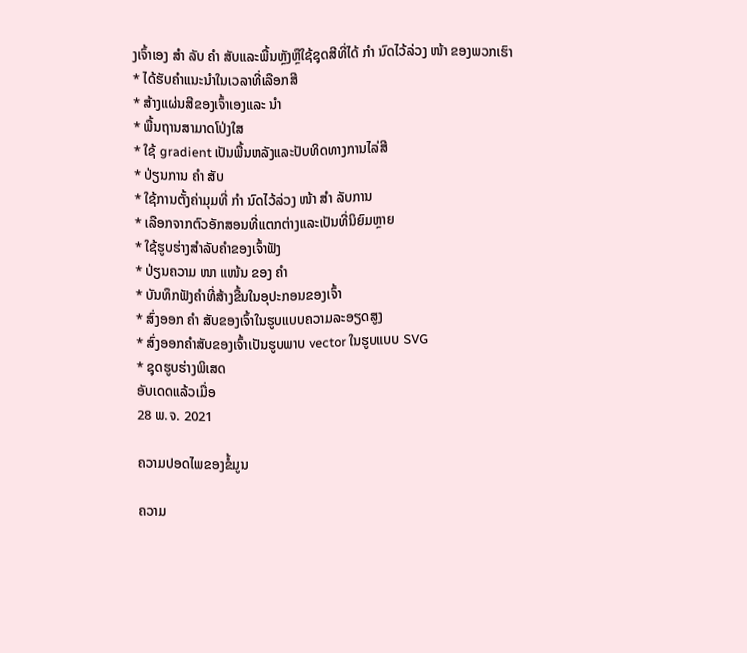ງເຈົ້າເອງ ສຳ ລັບ ຄຳ ສັບແລະພື້ນຫຼັງຫຼືໃຊ້ຊຸດສີທີ່ໄດ້ ກຳ ນົດໄວ້ລ່ວງ ໜ້າ ຂອງພວກເຮົາ
* ໄດ້ຮັບຄໍາແນະນໍາໃນເວລາທີ່ເລືອກສີ
* ສ້າງແຜ່ນສີຂອງເຈົ້າເອງແລະ ນຳ
* ພື້ນຖານສາມາດໂປ່ງໃສ
* ໃຊ້ gradient ເປັນພື້ນຫລັງແລະປັບທິດທາງການໄລ່ສີ
* ປ່ຽນການ ຄຳ ສັບ
* ໃຊ້ການຕັ້ງຄ່າມຸມທີ່ ກຳ ນົດໄວ້ລ່ວງ ໜ້າ ສຳ ລັບການ
* ເລືອກຈາກຕົວອັກສອນທີ່ແຕກຕ່າງແລະເປັນທີ່ນິຍົມຫຼາຍ
* ໃຊ້ຮູບຮ່າງສໍາລັບຄໍາຂອງເຈົ້າຟັງ
* ປ່ຽນຄວາມ ໜາ ແໜ້ນ ຂອງ ຄຳ
* ບັນທຶກຟັງຄໍາທີ່ສ້າງຂື້ນໃນອຸປະກອນຂອງເຈົ້າ
* ສົ່ງອອກ ຄຳ ສັບຂອງເຈົ້າໃນຮູບແບບຄວາມລະອຽດສູງ
* ສົ່ງອອກຄໍາສັບຂອງເຈົ້າເປັນຮູບພາບ vector ໃນຮູບແບບ SVG
* ຊຸດຮູບຮ່າງພິເສດ
ອັບເດດແລ້ວເມື່ອ
28 ພ.ຈ. 2021

ຄວາມປອດໄພຂອງຂໍ້ມູນ

ຄວາມ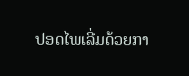ປອດໄພເລີ່ມດ້ວຍກາ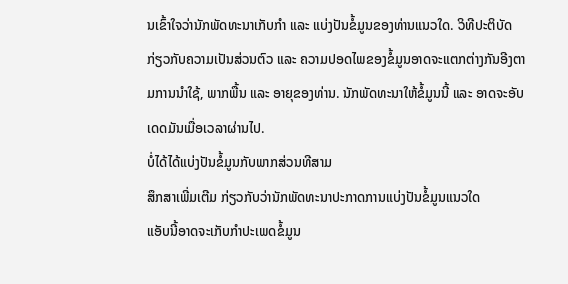ນເຂົ້າໃຈວ່ານັກພັດທະນາເກັບກຳ ແລະ ແບ່ງປັນຂໍ້ມູນຂອງທ່ານແນວໃດ. ວິທີປະຕິບັດກ່ຽວກັບຄວາມເປັນສ່ວນຕົວ ແລະ ຄວາມປອດໄພຂອງຂໍ້ມູນອາດຈະແຕກຕ່າງກັນອີງຕາມການນຳໃຊ້, ພາກພື້ນ ແລະ ອາຍຸຂອງທ່ານ. ນັກພັດທະນາໃຫ້ຂໍ້ມູນນີ້ ແລະ ອາດຈະອັບເດດມັນເມື່ອເວລາຜ່ານໄປ.
ບໍ່ໄດ້ໄດ້ແບ່ງປັນຂໍ້ມູນກັບພາກສ່ວນທີສາມ
ສຶກສາເພີ່ມເຕີມ ກ່ຽວກັບວ່ານັກພັດທະນາປະກາດການແບ່ງປັນຂໍ້ມູນແນວໃດ
ແອັບນີ້ອາດຈະເກັບກຳປະເພດຂໍ້ມູນ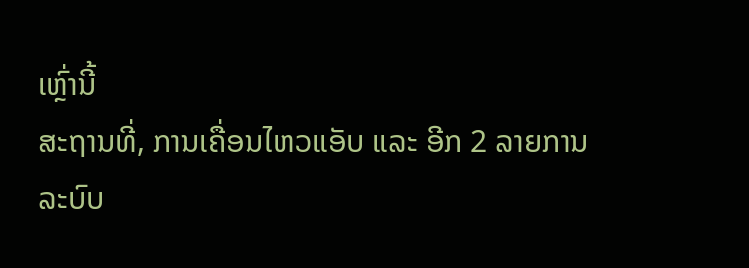ເຫຼົ່ານີ້
ສະຖານທີ່, ການເຄື່ອນໄຫວແອັບ ແລະ ອີກ 2 ລາຍການ
ລະບົບ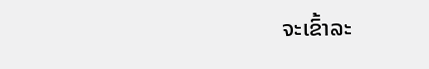ຈະເຂົ້າລະ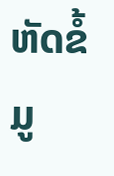ຫັດຂໍ້ມູ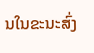ນໃນຂະນະສົ່ງ